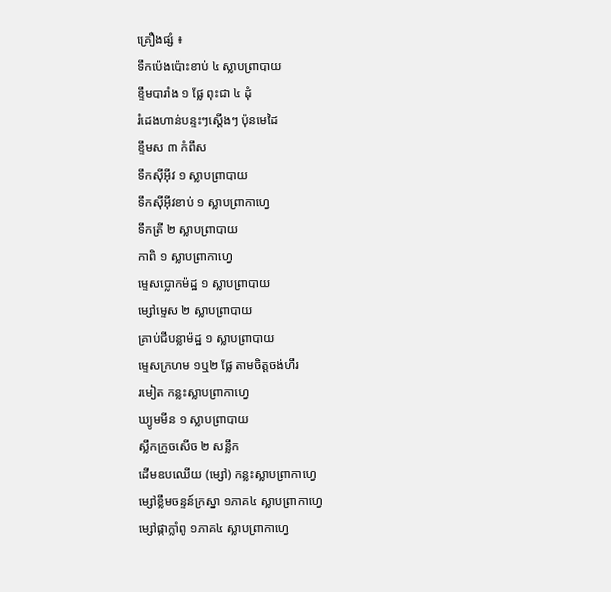គ្រឿងផ្សំ ៖
ទឹកប៉េងប៉ោះខាប់ ៤ ស្លាបព្រាបាយ
ខ្ទឹមបារាំង ១ ផ្លែ ពុះជា ៤ ដុំ
រំដេងហាន់បន្ទះៗស្ដើងៗ ប៉ុនមេដៃ
ខ្ទឹមស ៣ កំពឹស
ទឹកស៊ីអ៊ីវ ១ ស្លាបព្រាបាយ
ទឹកស៊ីអ៊ីវខាប់ ១ ស្លាបព្រាកាហ្វេ
ទឹកត្រី ២ ស្លាបព្រាបាយ
កាពិ ១ ស្លាបព្រាកាហ្វេ
ម្ទេសប្លោកម៉ដ្ឋ ១ ស្លាបព្រាបាយ
ម្សៅម្ទេស ២ ស្លាបព្រាបាយ
គ្រាប់ជីបន្លាម៉ដ្ឋ ១ ស្លាបព្រាបាយ
ម្ទេសក្រហម ១ឬ២ ផ្លែ តាមចិត្តចង់ហឹរ
រមៀត កន្លះស្លាបព្រាកាហ្វេ
ឃ្យូមមីន ១ ស្លាបព្រាបាយ
ស្លឹកក្រូចសើច ២ សន្លឹក
ដើមឧបឈើយ (ម្សៅ) កន្លះស្លាបព្រាកាហ្វេ
ម្សៅខ្លឹមចន្ទន៍ក្រស្នា ១ភាគ៤ ស្លាបព្រាកាហ្វេ
ម្សៅផ្កាក្លាំពូ ១ភាគ៤ ស្លាបព្រាកាហ្វេ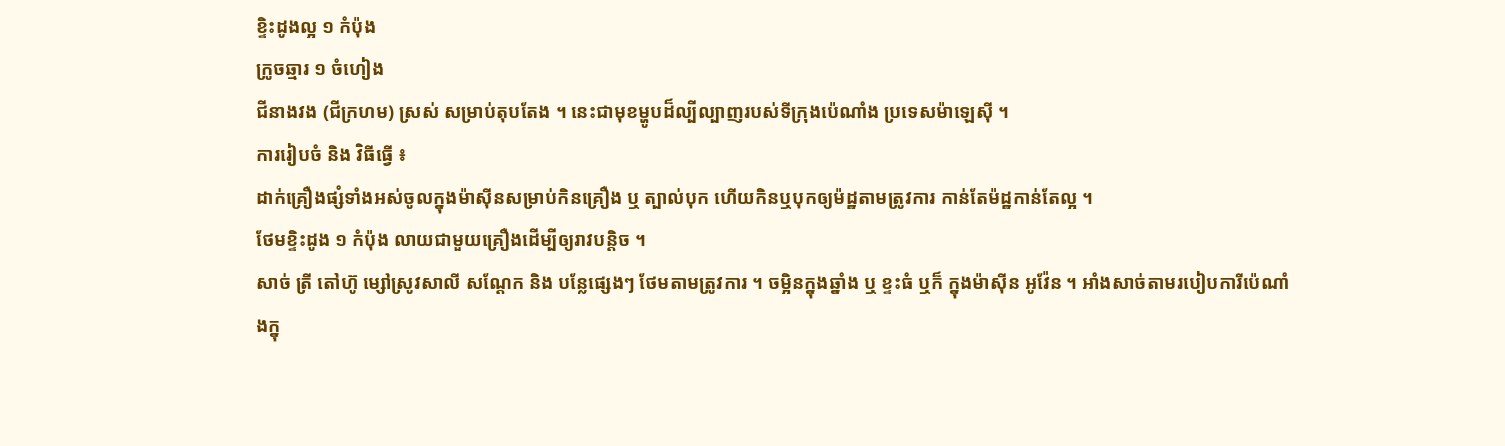ខ្ទិះដូងល្អ ១ កំប៉ុង
ក្រូចឆ្មារ ១ ចំហៀង
ជីនាងវង (ជីក្រហម) ស្រស់ សម្រាប់តុបតែង ។ នេះជាមុខម្ហូបដ៏ល្បីល្បាញរបស់ទីក្រុងប៉េណាំង ប្រទេសម៉ាឡេស៊ី ។
ការរៀបចំ និង វិធីធ្វើ ៖
ដាក់គ្រឿងផ្សំទាំងអស់ចូលក្នុងម៉ាស៊ីនសម្រាប់កិនគ្រឿង ឬ ត្បាល់បុក ហើយកិនឬបុកឲ្យម៉ដ្ឋតាមត្រូវការ កាន់តែម៉ដ្ឋកាន់តែល្អ ។
ថែមខ្ទិះដូង ១ កំប៉ុង លាយជាមួយគ្រឿងដើម្បីឲ្យរាវបន្តិច ។
សាច់ ត្រី តៅហ៊ូ ម្សៅស្រូវសាលី សណ្ដែក និង បន្លែផ្សេងៗ ថែមតាមត្រូវការ ។ ចម្អិនក្នុងឆ្នាំង ឬ ខ្ទះធំ ឬក៏ ក្នុងម៉ាស៊ីន អូវ៉ែន ។ អាំងសាច់តាមរបៀបការីប៉េណាំងក្នុ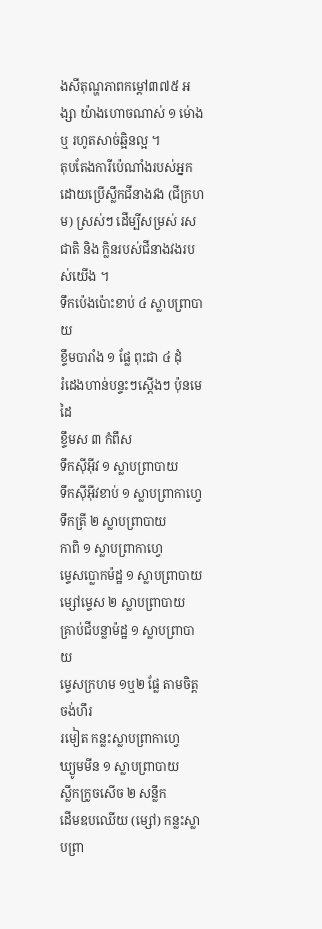ងសីតុណ្ហភាពកម្ដៅ៣៧៥ អង្សា យ៉ាងហោចណាស់ ១ ម់ោង ឬ រហូតសាច់ឆ្អិនល្អ ។
តុបតែងការីប៉េណាំងរបស់អ្នកដោយប្រើស្លឹកជីនាងវង (ជីក្រហម) ស្រស់ៗ ដើម្បីសម្រស់ រសជាតិ និង ក្លិនរបស់ជីនាងវងរបស់យើង ។
ទឹកប៉េងប៉ោះខាប់ ៤ ស្លាបព្រាបាយ
ខ្ទឹមបារាំង ១ ផ្លែ ពុះជា ៤ ដុំ
រំដេងហាន់បន្ទះៗស្ដើងៗ ប៉ុនមេដៃ
ខ្ទឹមស ៣ កំពឹស
ទឹកស៊ីអ៊ីវ ១ ស្លាបព្រាបាយ
ទឹកស៊ីអ៊ីវខាប់ ១ ស្លាបព្រាកាហ្វេ
ទឹកត្រី ២ ស្លាបព្រាបាយ
កាពិ ១ ស្លាបព្រាកាហ្វេ
ម្ទេសប្លោកម៉ដ្ឋ ១ ស្លាបព្រាបាយ
ម្សៅម្ទេស ២ ស្លាបព្រាបាយ
គ្រាប់ជីបន្លាម៉ដ្ឋ ១ ស្លាបព្រាបាយ
ម្ទេសក្រហម ១ឬ២ ផ្លែ តាមចិត្តចង់ហឹរ
រមៀត កន្លះស្លាបព្រាកាហ្វេ
ឃ្យូមមីន ១ ស្លាបព្រាបាយ
ស្លឹកក្រូចសើច ២ សន្លឹក
ដើមឧបឈើយ (ម្សៅ) កន្លះស្លាបព្រា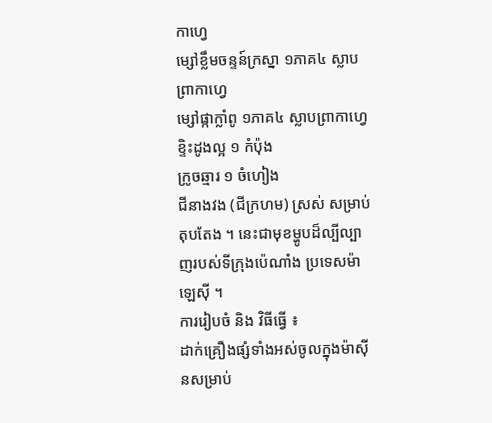កាហ្វេ
ម្សៅខ្លឹមចន្ទន៍ក្រស្នា ១ភាគ៤ ស្លាបព្រាកាហ្វេ
ម្សៅផ្កាក្លាំពូ ១ភាគ៤ ស្លាបព្រាកាហ្វេ
ខ្ទិះដូងល្អ ១ កំប៉ុង
ក្រូចឆ្មារ ១ ចំហៀង
ជីនាងវង (ជីក្រហម) ស្រស់ សម្រាប់តុបតែង ។ នេះជាមុខម្ហូបដ៏ល្បីល្បាញរបស់ទីក្រុងប៉េណាំង ប្រទេសម៉ាឡេស៊ី ។
ការរៀបចំ និង វិធីធ្វើ ៖
ដាក់គ្រឿងផ្សំទាំងអស់ចូលក្នុងម៉ាស៊ីនសម្រាប់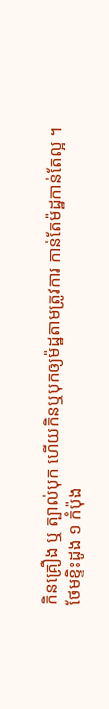កិនគ្រឿង ឬ ត្បាល់បុក ហើយកិនឬបុកឲ្យម៉ដ្ឋតាមត្រូវការ កាន់តែម៉ដ្ឋកាន់តែល្អ ។
ថែមខ្ទិះដូង ១ កំប៉ុង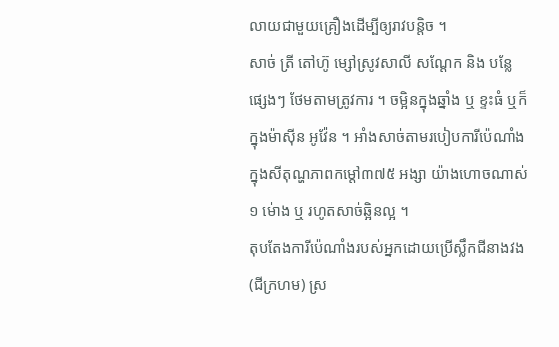លាយជាមួយគ្រឿងដើម្បីឲ្យរាវបន្តិច ។
សាច់ ត្រី តៅហ៊ូ ម្សៅស្រូវសាលី សណ្ដែក និង បន្លែផ្សេងៗ ថែមតាមត្រូវការ ។ ចម្អិនក្នុងឆ្នាំង ឬ ខ្ទះធំ ឬក៏ ក្នុងម៉ាស៊ីន អូវ៉ែន ។ អាំងសាច់តាមរបៀបការីប៉េណាំងក្នុងសីតុណ្ហភាពកម្ដៅ៣៧៥ អង្សា យ៉ាងហោចណាស់ ១ ម់ោង ឬ រហូតសាច់ឆ្អិនល្អ ។
តុបតែងការីប៉េណាំងរបស់អ្នកដោយប្រើស្លឹកជីនាងវង (ជីក្រហម) ស្រ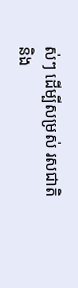ស់ៗ ដើម្បីសម្រស់ រសជាតិ និង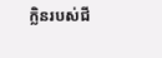ក្លិនរបស់ជី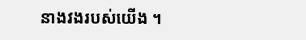នាងវងរបស់យើង ។